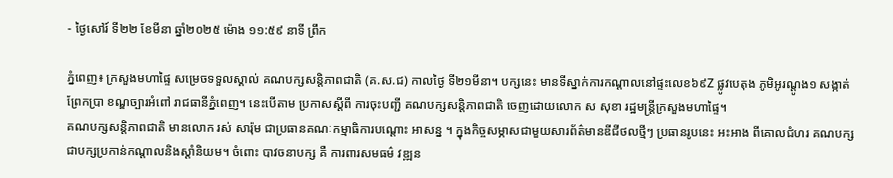- ថ្ងៃសៅរ៍ ទី២២ ខែមីនា ឆ្នាំ២០២៥ ម៉ោង ១១:៥៩ នាទី ព្រឹក

ភ្នំពេញ៖ ក្រសួងមហាផ្ទៃ សម្រេចទទួលស្គាល់ គណបក្សសន្តិភាពជាតិ (គ.ស.ជ) កាលថ្ងៃ ទី២១មីនា។ បក្សនេះ មានទីស្នាក់ការកណ្ដាលនៅផ្ទះលេខ៦៩Z ផ្លូវបេតុង ភូមិអូរណ្ដូង១ សង្កាត់ព្រែកប្រា ខណ្ឌច្បារអំពៅ រាជធានីភ្នំពេញ។ នេះបើតាម ប្រកាសស្ដីពី ការចុះបញ្ជី គណបក្សសន្តិភាពជាតិ ចេញដោយលោក ស សុខា រដ្ឋមន្ត្រីក្រសួងមហាផ្ទៃ។
គណបក្សសន្តិភាពជាតិ មានលោក រស់ សារ៉ុម ជាប្រធានគណៈកម្មាធិការបណ្ដោះ អាសន្ន ។ ក្នុងកិច្ចសម្ភាសជាមួយសារព័ត៌មានឌីជីថលថ្មីៗ ប្រធានរូបនេះ អះអាង ពីគោលជំហរ គណបក្ស ជាបក្សប្រកាន់កណ្ដាលនិងស្ដាំនិយម។ ចំពោះ បាវចនាបក្ស គឺ ការពារសមធម៌ វឌ្ឍន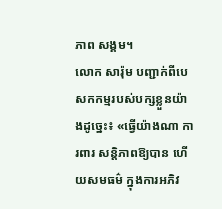ភាព សង្គម។
លោក សារ៉ុម បញ្ជាក់ពីបេសកកម្មរបស់បក្សខ្លួនយ៉ាងដូច្នេះ៖ «ធ្វើយ៉ាងណា ការពារ សន្តិភាពឱ្យបាន ហើយសមធម៌ ក្នុងការអភិវ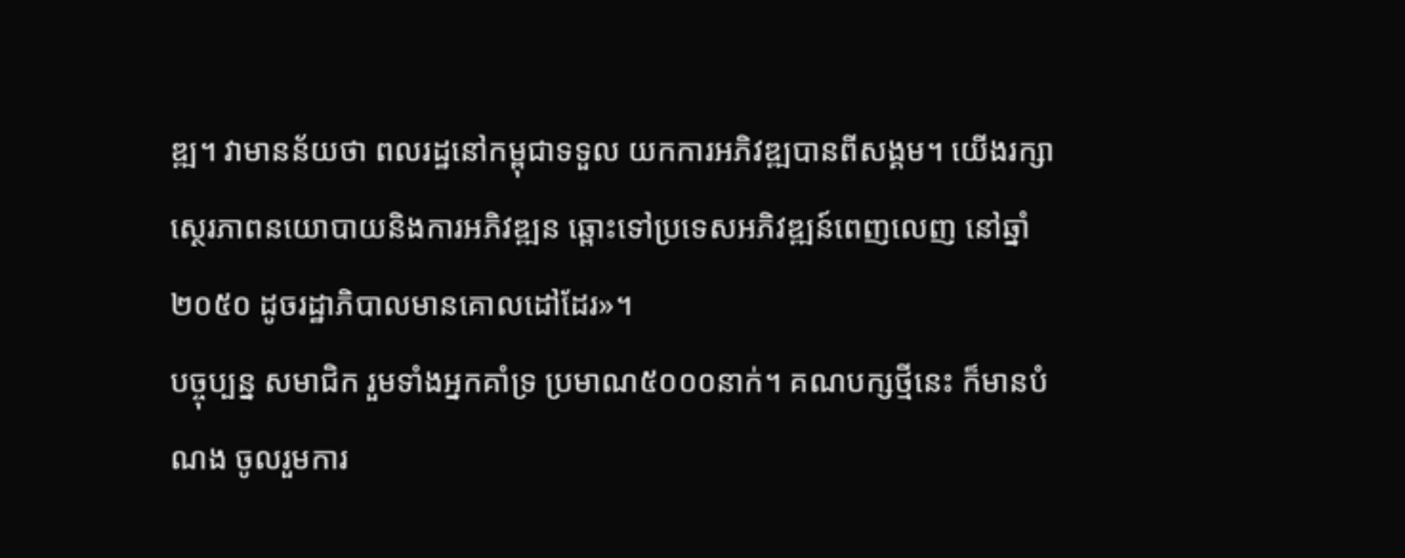ឌ្ឍ។ វាមានន័យថា ពលរដ្ឋនៅកម្ពុជាទទួល យកការអភិវឌ្ឍបានពីសង្គម។ យើងរក្សាស្ថេរភាពនយោបាយនិងការអភិវឌ្ឍន ឆ្ពោះទៅប្រទេសអភិវឌ្ឍន៍ពេញលេញ នៅឆ្នាំ២០៥០ ដូចរដ្ឋាភិបាលមានគោលដៅដែរ»។
បច្ចុប្បន្ន សមាជិក រួមទាំងអ្នកគាំទ្រ ប្រមាណ៥០០០នាក់។ គណបក្សថ្មីនេះ ក៏មានបំណង ចូលរួមការ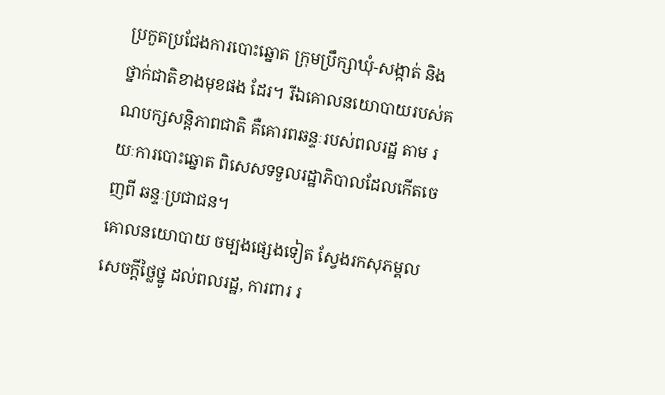ប្រកួតប្រជែងការបោះឆ្នោត ក្រុមប្រឹក្សាឃុំ-សង្កាត់ និងថ្នាក់ជាតិខាងមុខផង ដែរ។ រីឯគោលនយោបាយរបស់គណបក្សសន្តិភាពជាតិ គឺគោរពឆន្ទៈរបស់ពលរដ្ឋ តាម រយៈការបោះឆ្នោត ពិសេសទទួលរដ្ឋាភិបាលដែលកើតចេញពី ឆន្ទៈប្រជាជន។
គោលនយោបាយ ចម្បងផ្សេងទៀត ស្វែងរកសុភម្គល សេចក្ដីថ្លៃថ្នូ ដល់ពលរដ្ឋ, ការពារ រ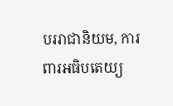បររាជានិយម, ការពារអធិបតេយ្យ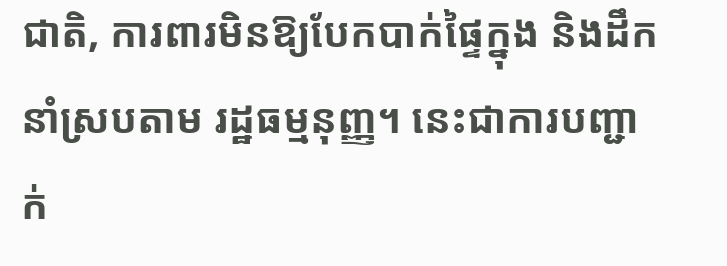ជាតិ, ការពារមិនឱ្យបែកបាក់ផ្ទៃក្នុង និងដឹកនាំស្របតាម រដ្ឋធម្មនុញ្ញ។ នេះជាការបញ្ជាក់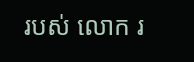របស់ លោក រ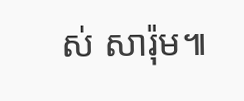ស់ សារ៉ុម៕